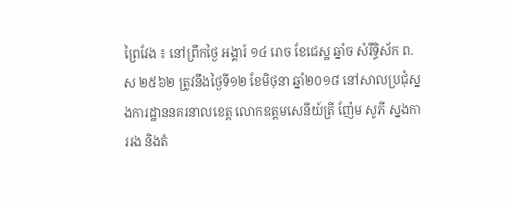ព្រៃវែង ៖ នៅព្រឹកថ្ងៃ អង្គារ៍ ១៤ រោច ខែជេស្ឋ ឆ្នាំច សំរឹទ្ធិស័ក ព.ស ២៥៦២ ត្រូវនឹងថ្ងៃទី១២ ខែមិថុនា ឆ្នាំ២០១៨ នៅសាលប្រជុំស្នងការដ្ឋាននគរនាលខេត្ត លោកឧត្តមសេនីយ៍ត្រី ញ៉ែម សូភី ស្នងការរង និងតំ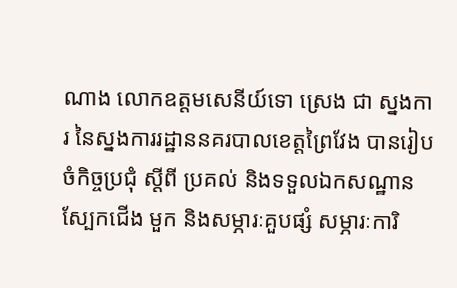ណាង លោកឧត្តមសេនីយ៍ទោ ស្រេង ជា ស្នងការ នៃស្នងការរដ្ឋាននគរបាលខេត្តព្រៃវែង បានរៀបចំកិច្ចប្រជុំ ស្តីពី ប្រគល់ និងទទួលឯកសណ្ឋាន ស្បែកជើង មួក និងសម្ភារៈគួបផ្សំ សម្ភារៈការិ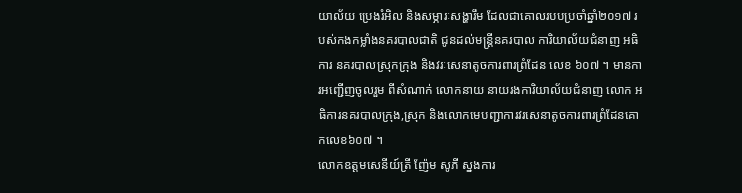យាល័យ ប្រេងរំអិល និងសម្ភារៈសង្ហារឹម ដែលជាគោលរបបប្រចាំឆ្នាំ២០១៧ របស់កងកម្លាំងនគរបាលជាតិ ជូនដល់មន្ត្រីនគរបាល ការិយាល័យជំនាញ អធិការ នគរបាលស្រុកក្រុង និងវរៈសេនាតូចការពារព្រំដែន លេខ ៦០៧ ។ មានការអញ្ជើញចូលរួម ពីសំណាក់ លោកនាយ នាយរងការិយាល័យជំនាញ លោក អធិការនគរបាលក្រុង,ស្រុក និងលោកមេបញ្ជាការវរសេនាតូចការពារព្រំដែនគោកលេខ៦០៧ ។
លោកឧត្តមសេនីយ៍ត្រី ញ៉ែម សូភី ស្នងការ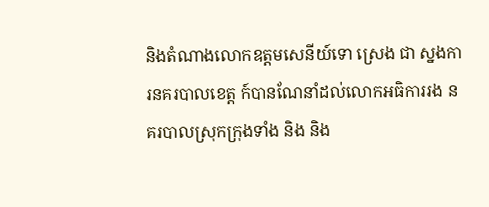និងតំណាងលោកឧត្តមសេនីយ៍ទោ ស្រេង ជា ស្នងការនគរបាលខេត្ត ក៍បានណែនាំដល់លោកអធិការរង នគរបាលស្រុកក្រុងទាំង និង និង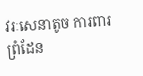វរៈសេនាតូច ការពារព្រំដែន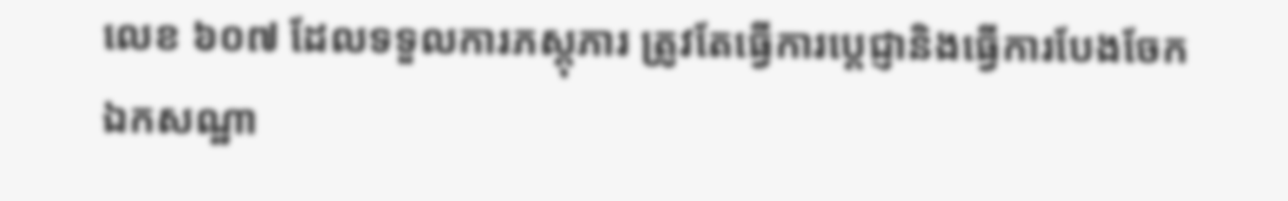លេខ ៦០៧ ដែលទទួលការភស្តុភារ ត្រូវតែធ្វើការប្តេជ្ញានិងធ្វើការបែងចែកឯកសណ្ឋា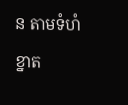ន តាមទំហំខ្នាត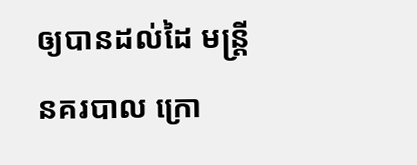ឲ្យបានដល់ដៃ មន្ត្រី នគរបាល ក្រោ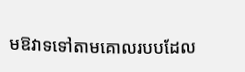មឱវាទទៅតាមគោលរបបដែល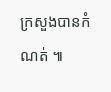ក្រសួងបានកំណត់ ៕